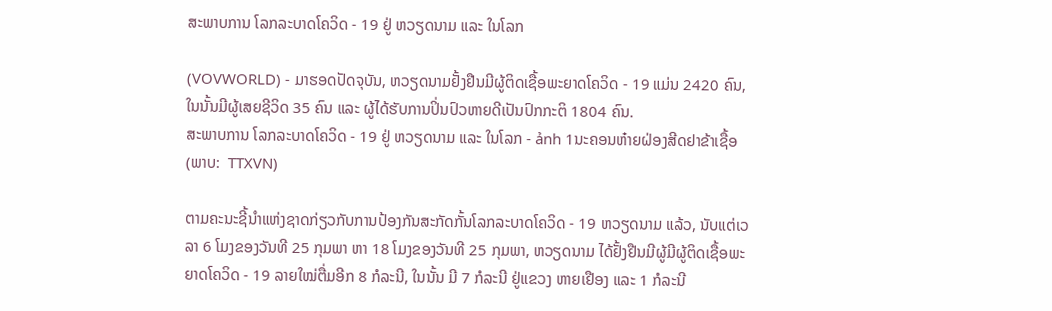ສະພາບການ ໂລກລະບາດໂຄວິດ - 19 ຢູ່ ຫວຽດນາມ ແລະ ໃນໂລກ

(VOVWORLD) - ມາຮອດປັດຈຸບັນ, ຫວຽດນາມຢັ້ງຢືນມີຜູ້ຕິດເຊື້ອພະຍາດໂຄວິດ - 19 ແມ່ນ 2420 ຄົນ, ໃນນັ້ນມີຜູ້ເສຍຊີວິດ 35 ຄົນ ແລະ ຜູ້ໄດ້ຮັບການປິ່ນປົວຫາຍດີເປັນປົກກະຕິ 1804 ຄົນ.
ສະພາບການ ໂລກລະບາດໂຄວິດ - 19 ຢູ່ ຫວຽດນາມ ແລະ ໃນໂລກ - ảnh 1ນະຄອນຫ໋າຍຝ່ອງສີດຢາຂ້າເຊື້ອ (ພາບ:  TTXVN)

ຕາມຄະນະຊີ້ນຳແຫ່ງຊາດກ່ຽວກັບການປ້ອງກັນສະກັດກັ້ນໂລກລະບາດໂຄວິດ - 19 ຫວຽດນາມ ແລ້ວ, ນັບແຕ່ເວລາ 6 ໂມງຂອງວັນທີ 25 ກຸມພາ ຫາ 18 ໂມງຂອງວັນທີ 25 ກຸມພາ, ຫວຽດນາມ ໄດ້ຢັ້ງຢືນມີຜູ້ມີຜູ້ຕິດເຊື້ອພະຍາດໂຄວິດ - 19 ລາຍໃໝ່ຕື່ມອີກ 8 ກໍລະນີ, ໃນນັ້ນ ມີ 7 ກໍລະນີ ຢູ່ແຂວງ ຫາຍເຢືອງ ແລະ 1 ກໍລະນີ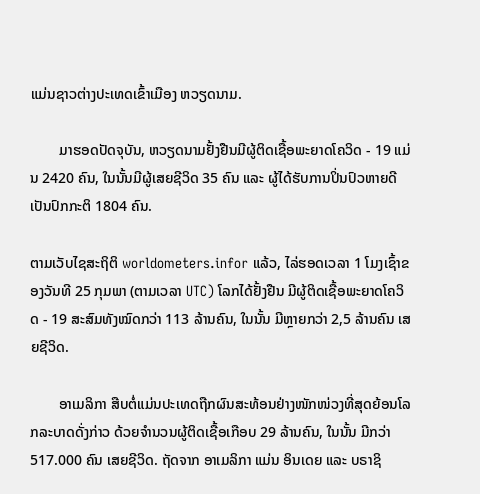ແມ່ນຊາວຕ່າງປະເທດເຂົ້າເມືອງ ຫວຽດນາມ.

        ມາຮອດປັດຈຸບັນ, ຫວຽດນາມຢັ້ງຢືນມີຜູ້ຕິດເຊື້ອພະຍາດໂຄວິດ - 19 ແມ່ນ 2420 ຄົນ, ໃນນັ້ນມີຜູ້ເສຍຊີວິດ 35 ຄົນ ແລະ ຜູ້ໄດ້ຮັບການປິ່ນປົວຫາຍດີເປັນປົກກະຕິ 1804 ຄົນ.

ຕາມເວັບໄຊສະຖິຕິ worldometers.infor ແລ້ວ, ໄລ່ຮອດເວລາ 1 ໂມງເຊົ້າຂອງວັນທີ 25 ກຸມພາ (ຕາມເວລາ UTC) ໂລກໄດ້ຢັ້ງຢືນ ມີຜູ້ຕິດເຊື້ອພະຍາດໂຄວິດ - 19 ສະສົມທັງໝົດກວ່າ 113 ລ້ານຄົນ, ໃນນັ້ນ ມີຫຼາຍກວ່າ 2,5 ລ້ານຄົນ ເສຍຊີວິດ.

        ອາເມລິກາ ສືບຕໍ່ແມ່ນປະເທດຖືກຜົນສະທ້ອນຢ່າງໜັກໜ່ວງທີ່ສຸດຍ້ອນໂລກລະບາດດັ່ງກ່າວ ດ້ວຍຈຳນວນຜູ້ຕິດເຊື້ອເກືອບ 29 ລ້ານຄົນ, ໃນນັ້ນ ມີກວ່າ 517.000 ຄົນ ເສຍຊີວິດ. ຖັດຈາກ ອາເມລິກາ ແມ່ນ ອິນເດຍ ແລະ ບຣາຊິ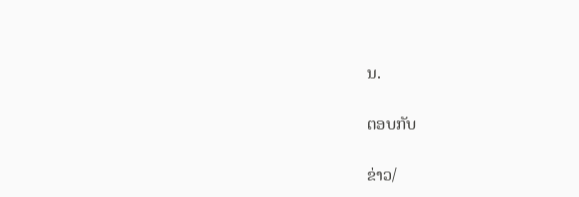ນ.

ຕອບກັບ

ຂ່າວ/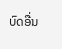ບົດອື່ນ